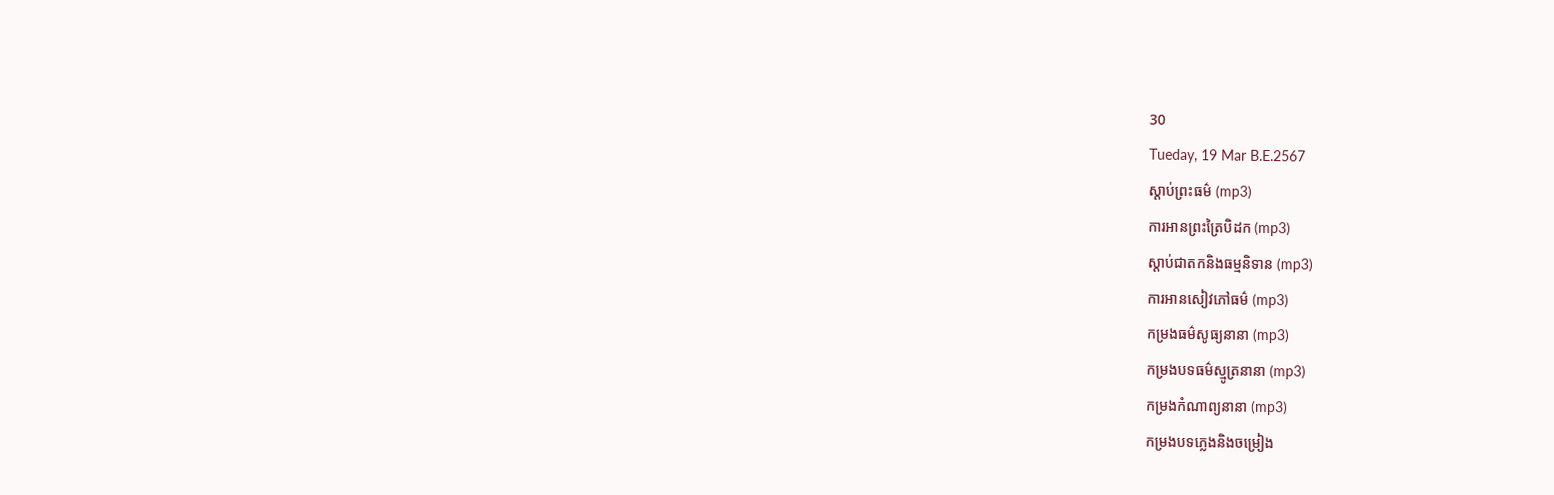30
Tueday, 19 Mar B.E.2567
ស្តាប់ព្រះធម៌ (mp3)
ការអានព្រះត្រៃបិដក (mp3)
ស្តាប់ជាតកនិងធម្មនិទាន (mp3)
ការអានសៀវភៅធម៌ (mp3)
កម្រងធម៌សូធ្យនានា (mp3)
កម្រងបទធម៌ស្មូត្រនានា (mp3)
កម្រងកំណាព្យនានា (mp3)
កម្រងបទភ្លេងនិងចម្រៀង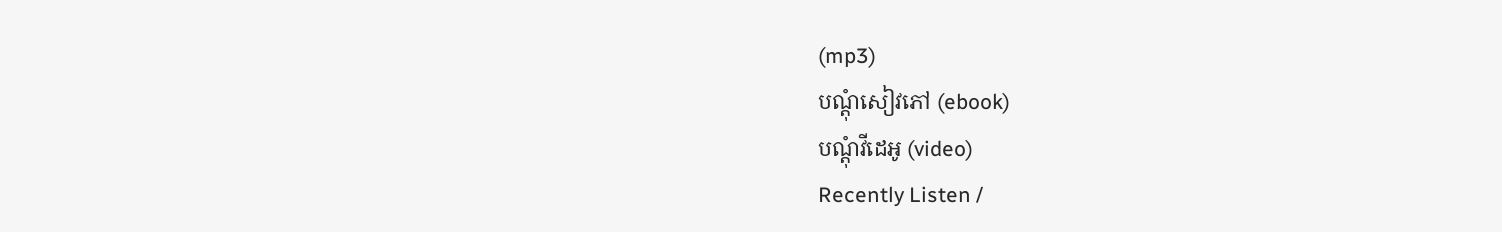(mp3)
បណ្តុំសៀវភៅ (ebook)
បណ្តុំវីដេអូ (video)
Recently Listen /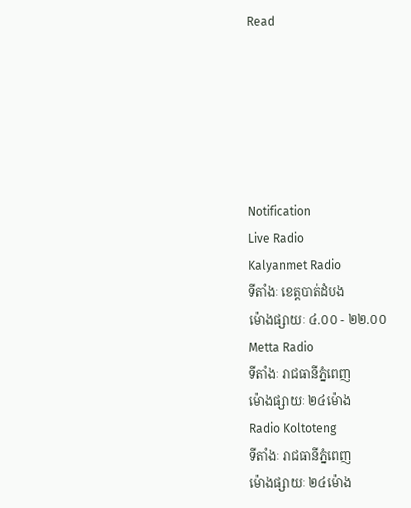Read






Notification
Live Radio
Kalyanmet Radio
ទីតាំងៈ ខេត្តបាត់ដំបង
ម៉ោងផ្សាយៈ ៤.០០ - ២២.០០
Metta Radio
ទីតាំងៈ រាជធានីភ្នំពេញ
ម៉ោងផ្សាយៈ ២៤ម៉ោង
Radio Koltoteng
ទីតាំងៈ រាជធានីភ្នំពេញ
ម៉ោងផ្សាយៈ ២៤ម៉ោង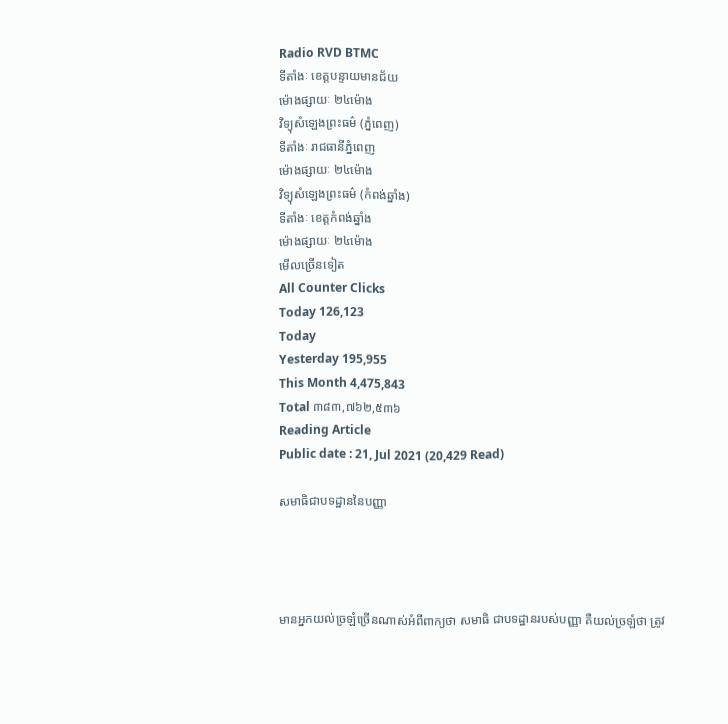Radio RVD BTMC
ទីតាំងៈ ខេត្តបន្ទាយមានជ័យ
ម៉ោងផ្សាយៈ ២៤ម៉ោង
វិទ្យុសំឡេងព្រះធម៌ (ភ្នំពេញ)
ទីតាំងៈ រាជធានីភ្នំពេញ
ម៉ោងផ្សាយៈ ២៤ម៉ោង
វិទ្យុសំឡេងព្រះធម៌ (កំពង់ឆ្នាំង)
ទីតាំងៈ ខេត្តកំពង់ឆ្នាំង
ម៉ោងផ្សាយៈ ២៤ម៉ោង
មើលច្រើនទៀត
All Counter Clicks
Today 126,123
Today
Yesterday 195,955
This Month 4,475,843
Total ៣៨៣,៧៦២,៥៣៦
Reading Article
Public date : 21, Jul 2021 (20,429 Read)

សមាធិជាបទដ្ឋាននៃបញ្ញា




មានអ្នកយល់ច្រឡំច្រើនណាស់អំពីពាក្យថា សមាធិ ជាបទដ្ឋានរបស់បញ្ញា គឺយល់ច្រឡំថា ត្រូវ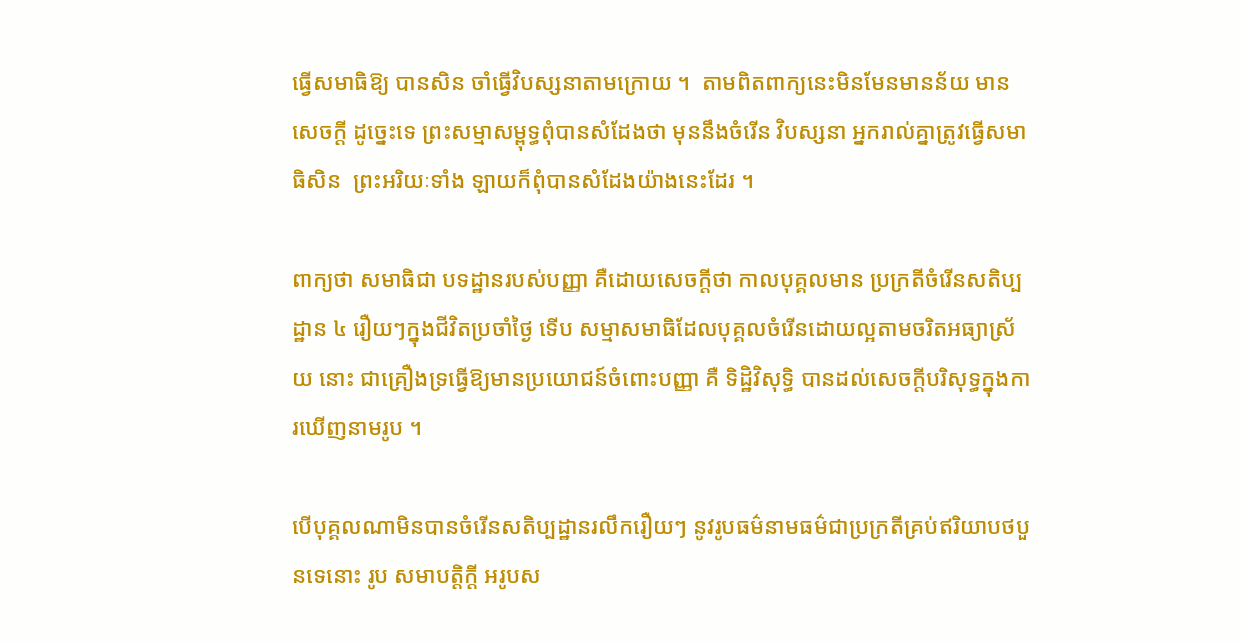ធ្វើសមាធិឱ្យ បានសិន ចាំធ្វើវិបស្សនាតាមក្រោយ ។  តាមពិតពាក្យនេះមិនមែនមានន័យ មានសេចក្តី ដូច្នេះទេ ព្រះសម្មាសម្ពុទ្ធពុំបានសំដែងថា មុននឹងចំរើន វិបស្សនា អ្នករាល់គ្នាត្រូវធ្វើសមាធិសិន  ព្រះអរិយៈទាំង ឡាយក៏ពុំបានសំដែងយ៉ាងនេះដែរ ។

ពាក្យថា សមាធិជា បទដ្ឋានរបស់បញ្ញា គឺដោយសេចក្តីថា កាលបុគ្គលមាន ប្រក្រតីចំរើនសតិប្បដ្ឋាន ៤ រឿយៗក្នុងជីវិតប្រចាំថ្ងៃ ទើប សម្មាសមាធិដែលបុគ្គលចំរើនដោយល្អតាមចរិតអធ្យាស្រ័យ នោះ ជាគ្រឿងទ្រធ្វើឱ្យមានប្រយោជន៍ចំពោះបញ្ញា គឺ ទិដ្ឋិវិសុទ្ធិ បានដល់សេចក្តីបរិសុទ្ធក្នុងការឃើញនាមរូប ។

បើបុគ្គលណាមិនបានចំរើនសតិប្បដ្ឋានរលឹករឿយៗ នូវរូបធម៌នាមធម៌ជាប្រក្រតីគ្រប់ឥរិយាបថបួនទេនោះ រូប សមាបត្តិក្តី អរូបស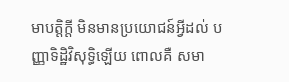មាបត្តិក្តី មិនមានប្រយោជន៍អ្វីដល់ បញ្ញាទិដ្ឋិវិសុទ្ធិឡើយ ពោលគឺ សមា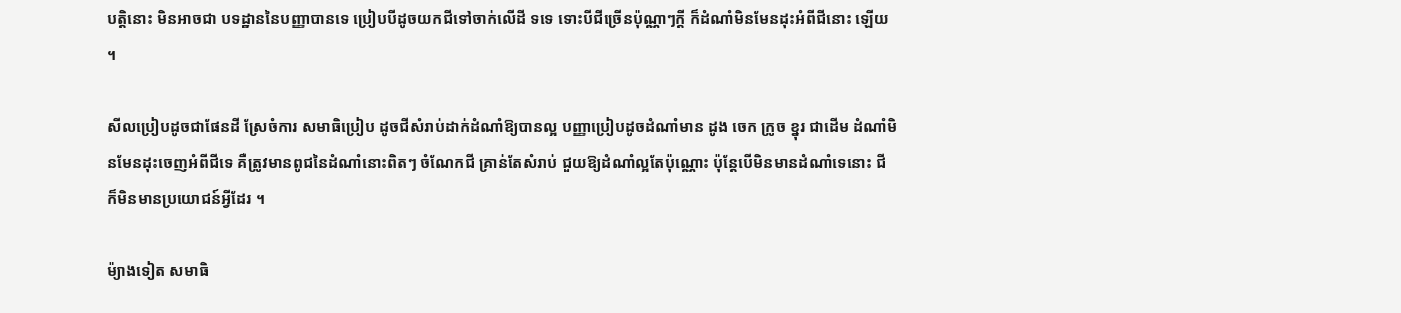បត្តិនោះ មិនអាចជា បទដ្ឋាននៃបញ្ញាបានទេ ប្រៀបបីដូចយកជីទៅចាក់លើដី ទទេ ទោះបីជីច្រើនប៉ុណ្ណាៗក្តី ក៏ដំណាំមិនមែនដុះអំពីជីនោះ ឡើយ ។

សីលប្រៀបដូចជាផែនដី ស្រែចំការ សមាធិប្រៀប ដូចជីសំរាប់ដាក់ដំណាំឱ្យបានល្អ បញ្ញាប្រៀបដូចដំណាំមាន ដូង ចេក ក្រូច ខ្នុរ ជាដើម ដំណាំមិនមែនដុះចេញអំពីជីទេ គឺត្រូវមានពូជនៃដំណាំនោះពិតៗ ចំណែកជី គ្រាន់តែសំរាប់ ជួយឱ្យដំណាំល្អតែប៉ុណ្ណោះ ប៉ុន្តែបើមិនមានដំណាំទេនោះ ជី ក៏មិនមានប្រយោជន៍អ្វីដែរ ។

ម៉្យាងទៀត សមាធិ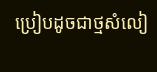ប្រៀបដូចជាថ្មសំលៀ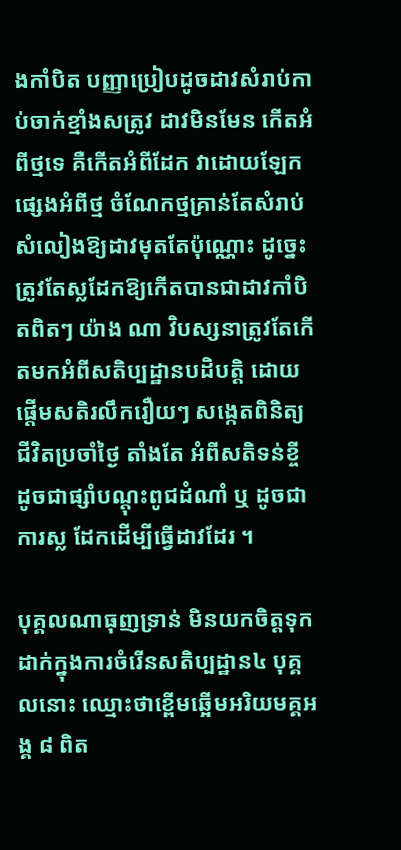ងកាំបិត បញ្ញាប្រៀបដូចដាវសំរាប់កាប់ចាក់ខ្មាំងសត្រូវ ដាវមិនមែន កើតអំពីថ្មទេ គឺកើតអំពីដែក វាដោយឡែកផ្សេងអំពីថ្ម ចំណែកថ្មគ្រាន់តែសំរាប់សំលៀងឱ្យដាវមុតតែប៉ុណ្ណោះ ដូច្នេះត្រូវតែស្លដែកឱ្យកើតបានជាដាវកាំបិតពិតៗ យ៉ាង ណា វិបស្សនាត្រូវតែកើតមកអំពីសតិប្បដ្ឋានបដិបត្តិ ដោយ ផ្តើមសតិរលឹករឿយៗ សង្កេតពិនិត្យជីវិតប្រចាំថ្ងៃ តាំងតែ អំពីសតិទន់ខ្ចី ដូចជាផ្សាំបណ្តុះពូជដំណាំ ឬ ដូចជាការស្ល ដែកដើម្បីធ្វើដាវដែរ ។

បុគ្គលណាធុញទ្រាន់ មិនយកចិត្តទុក ដាក់ក្នុងការចំរើនសតិប្បដ្ឋាន៤ បុគ្គលនោះ ឈ្មោះថាខ្ពើមឆ្អើមអរិយមគ្គអង្គ ៨ ពិត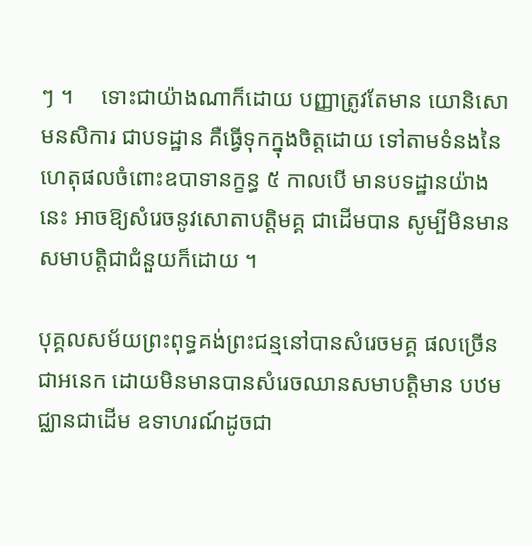ៗ ។     ទោះជាយ៉ាងណាក៏ដោយ បញ្ញាត្រូវតែមាន យោនិសោមនសិការ ជាបទដ្ឋាន គឺធ្វើទុកក្នុងចិត្តដោយ ទៅតាមទំនងនៃហេតុផលចំពោះឧបាទានក្ខន្ធ ៥ កាលបើ មានបទដ្ឋានយ៉ាងនេះ អាចឱ្យសំរេចនូវសោតាបត្តិមគ្គ ជាដើមបាន សូម្បីមិនមានសមាបត្តិជាជំនួយក៏ដោយ ។

បុគ្គលសម័យព្រះពុទ្ធគង់ព្រះជន្មនៅបានសំរេចមគ្គ ផលច្រើនជាអនេក ដោយមិនមានបានសំរេចឈានសមាបត្តិមាន បឋមជ្ឈានជាដើម ឧទាហរណ៍ដូចជា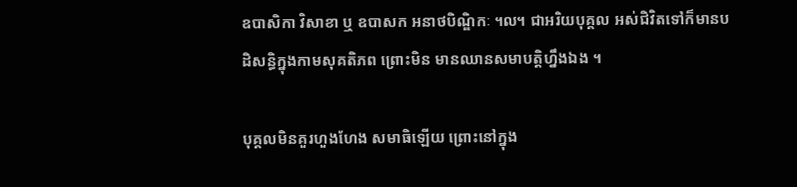ឧបាសិកា វិសាខា ឬ ឧបាសក អនាថបិណ្ឌិកៈ ៘ ជាអរិយបុគ្គល អស់ជិវិតទៅក៏មានបដិសន្ធិក្នុងកាមសុគតិភព ព្រោះមិន មានឈានសមាបត្តិហ្នឹងឯង ។

បុគ្គលមិនគួរហួងហែង សមាធិឡើយ ព្រោះនៅក្នុង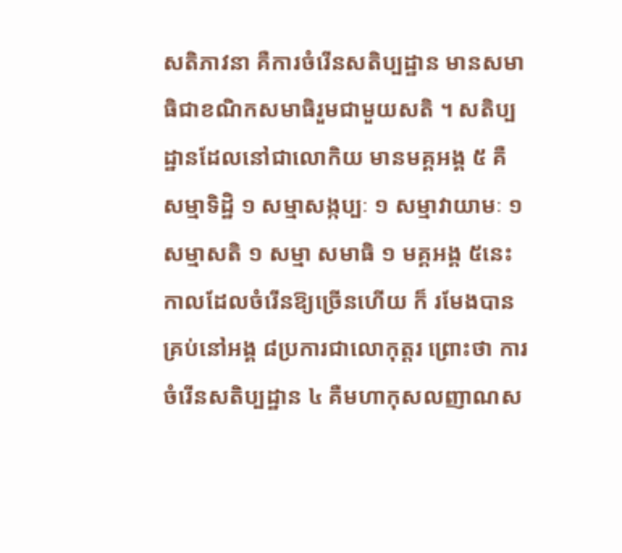សតិភាវនា គឺការចំរើនសតិប្បដ្ឋាន មានសមាធិជាខណិកសមាធិរួមជាមួយសតិ ។ សតិប្បដ្ឋានដែលនៅជាលោកិយ មានមគ្គអង្គ ៥ គឺ សម្មាទិដ្ឋិ ១ សម្មាសង្កប្បៈ ១ សម្មាវាយាមៈ ១ សម្មាសតិ ១ សម្មា សមាធិ ១ មគ្គអង្គ ៥នេះ កាលដែលចំរើនឱ្យច្រើនហើយ ក៏ រមែងបានគ្រប់នៅអង្គ ៨ប្រការជាលោកុត្តរ ព្រោះថា ការ ចំរើនសតិប្បដ្ឋាន ៤ គឺមហាកុសលញាណស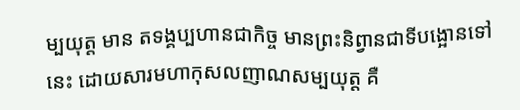ម្បយុត្ត មាន តទង្គប្បហានជាកិច្ច មានព្រះនិព្វានជាទីបង្អោនទៅ នេះ ដោយសារមហាកុសលញាណសម្បយុត្ត គឺ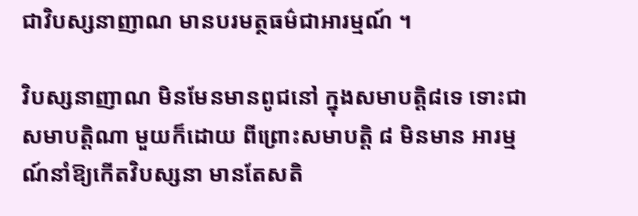ជាវិបស្សនាញាណ មានបរមត្ថធម៌ជាអារម្មណ៍ ។

វិបស្សនាញាណ មិនមែនមានពូជនៅ ក្នុងសមាបត្តិ៨ទេ ទោះជាសមាបត្តិណា មួយក៏ដោយ ពីព្រោះសមាបត្តិ ៨ មិនមាន អារម្មណ៍នាំឱ្យកើតវិបស្សនា មានតែសតិ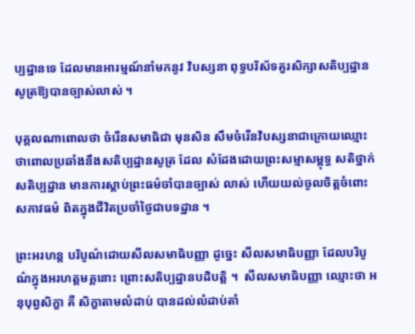ប្បដ្ឋានទេ ដែលមានអារម្មណ៍នាំមកនូវ វិបស្សនា ពុទ្ធបរិស័ទគួរសិក្សាសតិប្បដ្ឋាន សូត្រឱ្យបានច្បាស់លាស់ ។

បុគ្គលណាពោលថា ចំរើនសមាធិជា មុនសិន សឹមចំរើនវិបស្សនាជាក្រោយឈ្មោះ ថាពោលប្រឆាំងនឹងសតិប្បដ្ឋានសូត្រ ដែល សំដែងដោយព្រះសម្មាសម្ពុទ្ធ សតិថ្នាក់សតិប្បដ្ឋាន មានការស្តាប់ព្រះធម៌ចាំបានច្បាស់ លាស់ ហើយយល់ចូលចិត្តចំពោះសភាវធម៌ ពិតក្នុងជីវិតប្រចាំថ្ងៃជាបទដ្ឋាន ។

ព្រះអរហន្ត បរិបូណ៌ដោយសីលសមាធិបញ្ញា ដូច្នេះ សីលសមាធិបញ្ញា ដែលបរិបូណ៌ក្នុងអរហត្តមគ្គនោះ ព្រោះសតិប្បដ្ឋានបដិបត្តិ ។  សីលសមាធិបញ្ញា ឈ្មោះថា អនុបុព្វសិក្ខា គឺ សិក្ខាតាមលំដាប់ បានដល់លំដាប់តាំ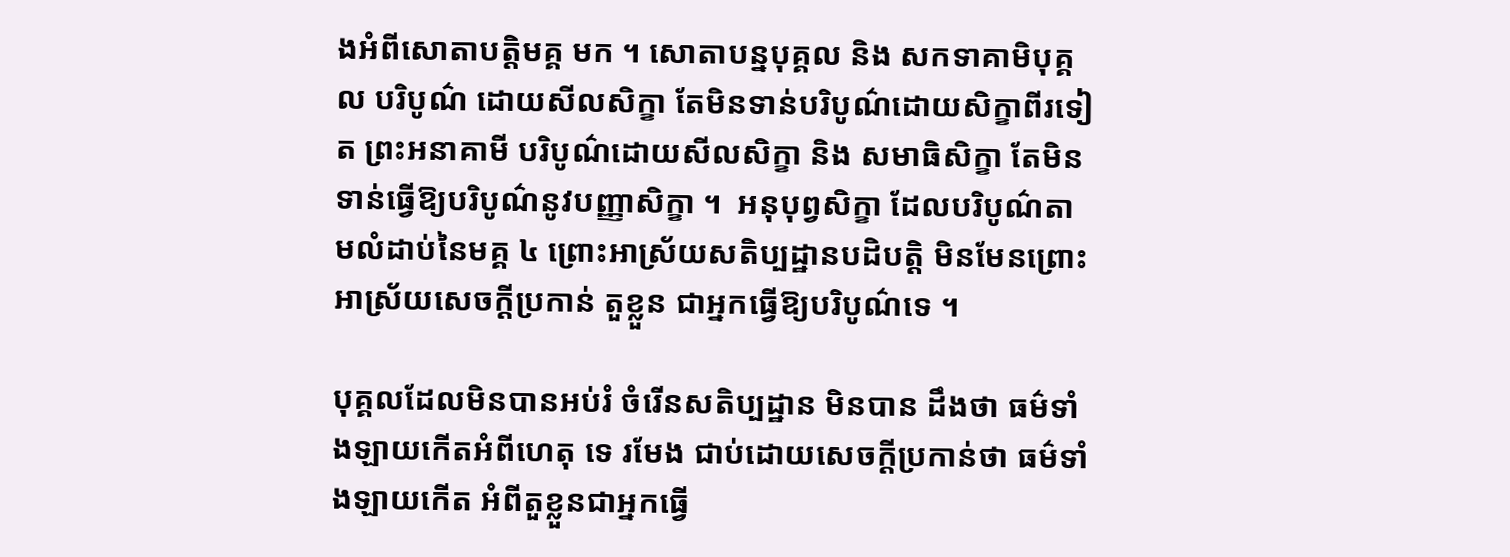ងអំពីសោតាបត្តិមគ្គ មក ។ សោតាបន្នបុគ្គល និង សកទាគាមិបុគ្គល បរិបូណ៌ ដោយសីលសិក្ខា តែមិនទាន់បរិបូណ៌ដោយសិក្ខាពីរទៀត ព្រះអនាគាមី បរិបូណ៌ដោយសីលសិក្ខា និង សមាធិសិក្ខា តែមិនទាន់ធ្វើឱ្យបរិបូណ៌នូវបញ្ញាសិក្ខា ។  អនុបុព្វសិក្ខា ដែលបរិបូណ៌តាមលំដាប់នៃមគ្គ ៤ ព្រោះអាស្រ័យសតិប្បដ្ឋានបដិបត្តិ មិនមែនព្រោះអាស្រ័យសេចក្តីប្រកាន់ តួខ្លួន ជាអ្នកធ្វើឱ្យបរិបូណ៌ទេ ។

បុគ្គលដែលមិនបានអប់រំ ចំរើនសតិប្បដ្ឋាន មិនបាន ដឹងថា ធម៌ទាំងឡាយកើតអំពីហេតុ ទេ រមែង ជាប់ដោយសេចក្តីប្រកាន់ថា ធម៌ទាំងឡាយកើត អំពីតួខ្លួនជាអ្នកធ្វើ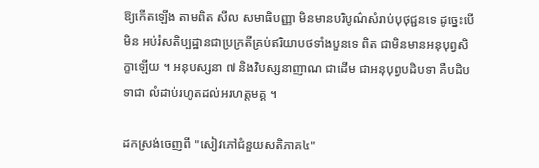ឱ្យកើតឡើង តាមពិត សីល សមាធិបញ្ញា មិនមានបរិបូណ៌សំរាប់បុថុជ្ជនទេ ដូច្នេះបើមិន អប់រំសតិប្បដ្ឋានជាប្រក្រតីគ្រប់ឥរិយាបថទាំងបួនទេ ពិត ជាមិនមានអនុបុព្វសិក្ខាឡើយ ។ អនុបស្សនា ៧ និងវិបស្សនាញាណ ជាដើម ជាអនុបុព្វបដិបទា គឺបដិបទាជា លំដាប់រហូតដល់អរហត្តមគ្គ ។

ដកស្រង់ចេញពី "សៀវភៅជំនួយសតិភាគ៤"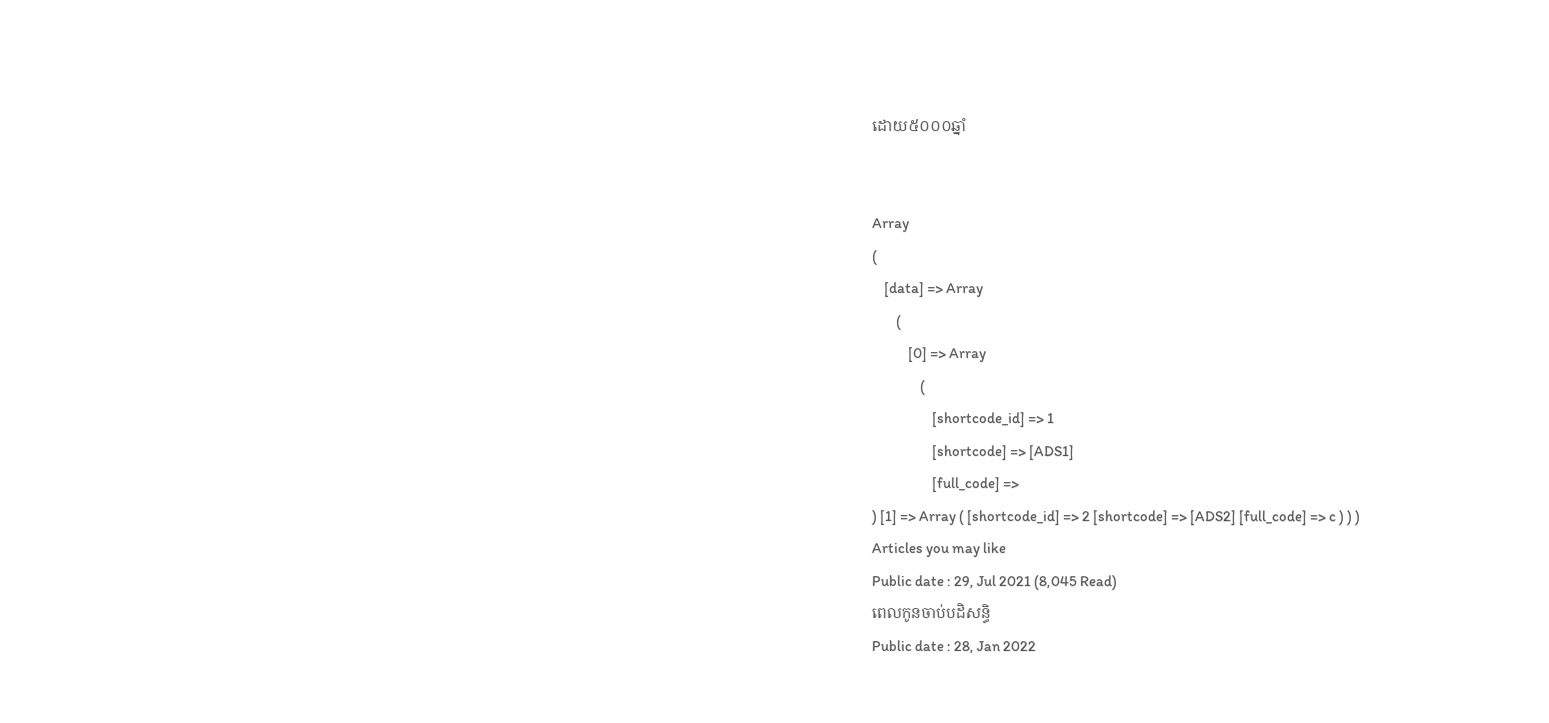ដោយ៥០០០ឆ្នាំ


Array
(
    [data] => Array
        (
            [0] => Array
                (
                    [shortcode_id] => 1
                    [shortcode] => [ADS1]
                    [full_code] =>
) [1] => Array ( [shortcode_id] => 2 [shortcode] => [ADS2] [full_code] => c ) ) )
Articles you may like
Public date : 29, Jul 2021 (8,045 Read)
ពេលកូនចាប់បដិសន្ធិ
Public date : 28, Jan 2022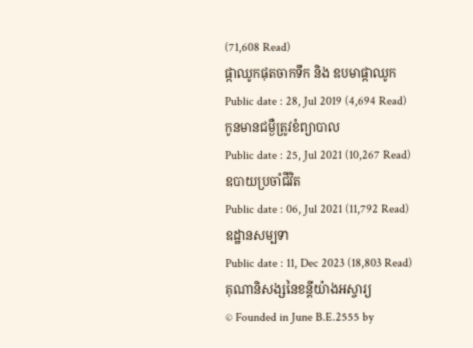(71,608 Read)
ផ្កាឈូកផុតចាកទឹក និង ឧបមាផ្កាឈូក
Public date : 28, Jul 2019 (4,694 Read)
កូនមានជម្ងឺត្រូវខំព្យាបាល
Public date : 25, Jul 2021 (10,267 Read)
ឧបាយប្រចាំជីវិត
Public date : 06, Jul 2021 (11,792 Read)
ឧដ្ឋានសម្បទា
Public date : 11, Dec 2023 (18,803 Read)
គុណានិសង្សនៃខន្តីយ៉ាងអស្ចារ្យ
© Founded in June B.E.2555 by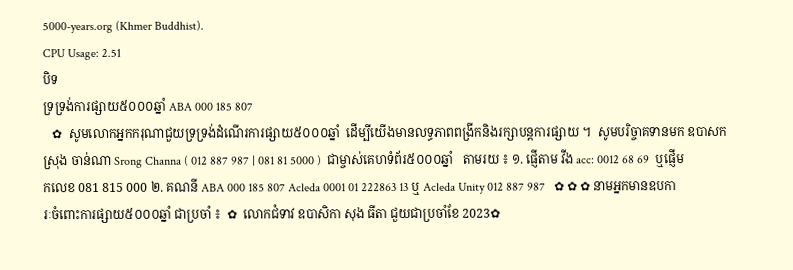5000-years.org (Khmer Buddhist).
CPU Usage: 2.51
បិទ
ទ្រទ្រង់ការផ្សាយ៥០០០ឆ្នាំ ABA 000 185 807
   ✿  សូមលោកអ្នកករុណាជួយទ្រទ្រង់ដំណើរការផ្សាយ៥០០០ឆ្នាំ  ដើម្បីយើងមានលទ្ធភាពពង្រីកនិងរក្សាបន្តការផ្សាយ ។  សូមបរិច្ចាគទានមក ឧបាសក ស្រុង ចាន់ណា Srong Channa ( 012 887 987 | 081 81 5000 )  ជាម្ចាស់គេហទំព័រ៥០០០ឆ្នាំ   តាមរយ ៖ ១. ផ្ញើតាម វីង acc: 0012 68 69  ឬផ្ញើមកលេខ 081 815 000 ២. គណនី ABA 000 185 807 Acleda 0001 01 222863 13 ឬ Acleda Unity 012 887 987   ✿ ✿ ✿ នាមអ្នកមានឧបការៈចំពោះការផ្សាយ៥០០០ឆ្នាំ ជាប្រចាំ ៖  ✿  លោកជំទាវ ឧបាសិកា សុង ធីតា ជួយជាប្រចាំខែ 2023✿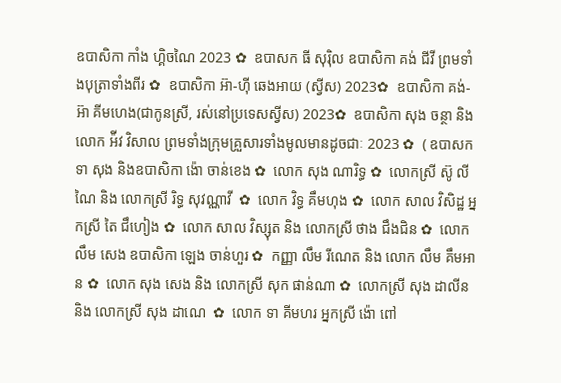ឧបាសិកា កាំង ហ្គិចណៃ 2023 ✿  ឧបាសក ធី សុរ៉ិល ឧបាសិកា គង់ ជីវី ព្រមទាំងបុត្រាទាំងពីរ ✿  ឧបាសិកា អ៊ា-ហុី ឆេងអាយ (ស្វីស) 2023✿  ឧបាសិកា គង់-អ៊ា គីមហេង(ជាកូនស្រី, រស់នៅប្រទេសស្វីស) 2023✿  ឧបាសិកា សុង ចន្ថា និង លោក អ៉ីវ វិសាល ព្រមទាំងក្រុមគ្រួសារទាំងមូលមានដូចជាៈ 2023 ✿  ( ឧបាសក ទា សុង និងឧបាសិកា ង៉ោ ចាន់ខេង ✿  លោក សុង ណារិទ្ធ ✿  លោកស្រី ស៊ូ លីណៃ និង លោកស្រី រិទ្ធ សុវណ្ណាវី  ✿  លោក វិទ្ធ គឹមហុង ✿  លោក សាល វិសិដ្ឋ អ្នកស្រី តៃ ជឹហៀង ✿  លោក សាល វិស្សុត និង លោកស្រី ថាង ជឹងជិន ✿  លោក លឹម សេង ឧបាសិកា ឡេង ចាន់ហួរ ✿  កញ្ញា លឹម រីណេត និង លោក លឹម គឹមអាន ✿  លោក សុង សេង និង លោកស្រី សុក ផាន់ណា ✿  លោកស្រី សុង ដាលីន និង លោកស្រី សុង ដាណេ  ✿  លោក ទា គីមហរ អ្នកស្រី ង៉ោ ពៅ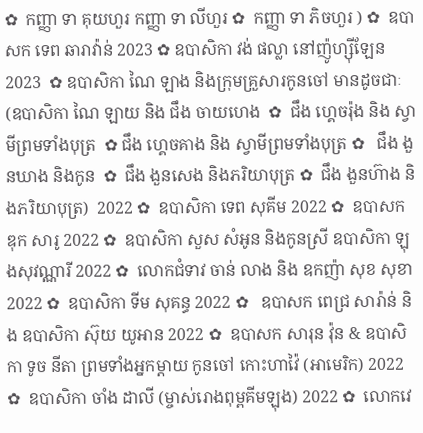✿  កញ្ញា ទា គុយហួរ កញ្ញា ទា លីហួរ ✿  កញ្ញា ទា ភិចហួរ ) ✿  ឧបាសក ទេព ឆារាវ៉ាន់ 2023 ✿ ឧបាសិកា វង់ ផល្លា នៅញ៉ូហ្ស៊ីឡែន 2023  ✿ ឧបាសិកា ណៃ ឡាង និងក្រុមគ្រួសារកូនចៅ មានដូចជាៈ (ឧបាសិកា ណៃ ឡាយ និង ជឹង ចាយហេង  ✿  ជឹង ហ្គេចរ៉ុង និង ស្វាមីព្រមទាំងបុត្រ  ✿ ជឹង ហ្គេចគាង និង ស្វាមីព្រមទាំងបុត្រ ✿   ជឹង ងួនឃាង និងកូន  ✿  ជឹង ងួនសេង និងភរិយាបុត្រ ✿  ជឹង ងួនហ៊ាង និងភរិយាបុត្រ)  2022 ✿  ឧបាសិកា ទេព សុគីម 2022 ✿  ឧបាសក ឌុក សារូ 2022 ✿  ឧបាសិកា សួស សំអូន និងកូនស្រី ឧបាសិកា ឡុងសុវណ្ណារី 2022 ✿  លោកជំទាវ ចាន់ លាង និង ឧកញ៉ា សុខ សុខា 2022 ✿  ឧបាសិកា ទីម សុគន្ធ 2022 ✿   ឧបាសក ពេជ្រ សារ៉ាន់ និង ឧបាសិកា ស៊ុយ យូអាន 2022 ✿  ឧបាសក សារុន វ៉ុន & ឧបាសិកា ទូច នីតា ព្រមទាំងអ្នកម្តាយ កូនចៅ កោះហាវ៉ៃ (អាមេរិក) 2022 ✿  ឧបាសិកា ចាំង ដាលី (ម្ចាស់រោងពុម្ពគីមឡុង) 2022 ✿  លោកវេ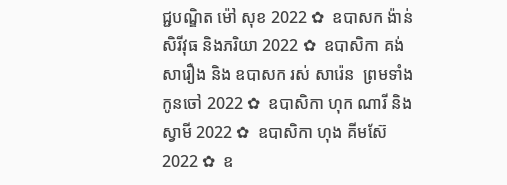ជ្ជបណ្ឌិត ម៉ៅ សុខ 2022 ✿  ឧបាសក ង៉ាន់ សិរីវុធ និងភរិយា 2022 ✿  ឧបាសិកា គង់ សារឿង និង ឧបាសក រស់ សារ៉េន  ព្រមទាំងកូនចៅ 2022 ✿  ឧបាសិកា ហុក ណារី និងស្វាមី 2022 ✿  ឧបាសិកា ហុង គីមស៊ែ 2022 ✿  ឧ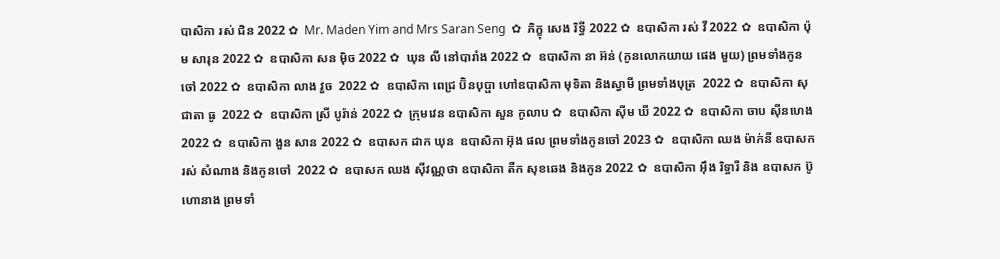បាសិកា រស់ ជិន 2022 ✿  Mr. Maden Yim and Mrs Saran Seng  ✿  ភិក្ខុ សេង រិទ្ធី 2022 ✿  ឧបាសិកា រស់ វី 2022 ✿  ឧបាសិកា ប៉ុម សារុន 2022 ✿  ឧបាសិកា សន ម៉ិច 2022 ✿  ឃុន លី នៅបារាំង 2022 ✿  ឧបាសិកា នា អ៊ន់ (កូនលោកយាយ ផេង មួយ) ព្រមទាំងកូនចៅ 2022 ✿  ឧបាសិកា លាង វួច  2022 ✿  ឧបាសិកា ពេជ្រ ប៊ិនបុប្ផា ហៅឧបាសិកា មុទិតា និងស្វាមី ព្រមទាំងបុត្រ  2022 ✿  ឧបាសិកា សុជាតា ធូ  2022 ✿  ឧបាសិកា ស្រី បូរ៉ាន់ 2022 ✿  ក្រុមវេន ឧបាសិកា សួន កូលាប ✿  ឧបាសិកា ស៊ីម ឃី 2022 ✿  ឧបាសិកា ចាប ស៊ីនហេង 2022 ✿  ឧបាសិកា ងួន សាន 2022 ✿  ឧបាសក ដាក ឃុន  ឧបាសិកា អ៊ុង ផល ព្រមទាំងកូនចៅ 2023 ✿  ឧបាសិកា ឈង ម៉ាក់នី ឧបាសក រស់ សំណាង និងកូនចៅ  2022 ✿  ឧបាសក ឈង សុីវណ្ណថា ឧបាសិកា តឺក សុខឆេង និងកូន 2022 ✿  ឧបាសិកា អុឹង រិទ្ធារី និង ឧបាសក ប៊ូ ហោនាង ព្រមទាំ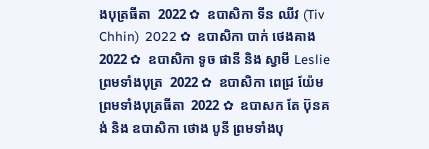ងបុត្រធីតា  2022 ✿  ឧបាសិកា ទីន ឈីវ (Tiv Chhin)  2022 ✿  ឧបាសិកា បាក់ ថេងគាង 2022 ✿  ឧបាសិកា ទូច ផានី និង ស្វាមី Leslie ព្រមទាំងបុត្រ  2022 ✿  ឧបាសិកា ពេជ្រ យ៉ែម ព្រមទាំងបុត្រធីតា  2022 ✿  ឧបាសក តែ ប៊ុនគង់ និង ឧបាសិកា ថោង បូនី ព្រមទាំងបុ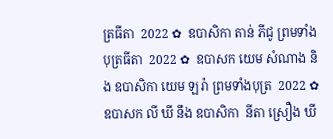ត្រធីតា  2022 ✿  ឧបាសិកា តាន់ ភីជូ ព្រមទាំងបុត្រធីតា  2022 ✿  ឧបាសក យេម សំណាង និង ឧបាសិកា យេម ឡរ៉ា ព្រមទាំងបុត្រ  2022 ✿  ឧបាសក លី ឃី នឹង ឧបាសិកា  នីតា ស្រឿង ឃី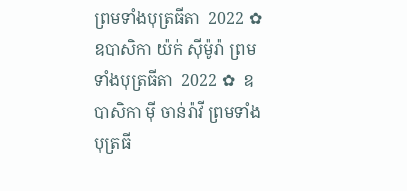ព្រមទាំងបុត្រធីតា  2022 ✿  ឧបាសិកា យ៉ក់ សុីម៉ូរ៉ា ព្រមទាំងបុត្រធីតា  2022 ✿  ឧបាសិកា មុី ចាន់រ៉ាវី ព្រមទាំងបុត្រធី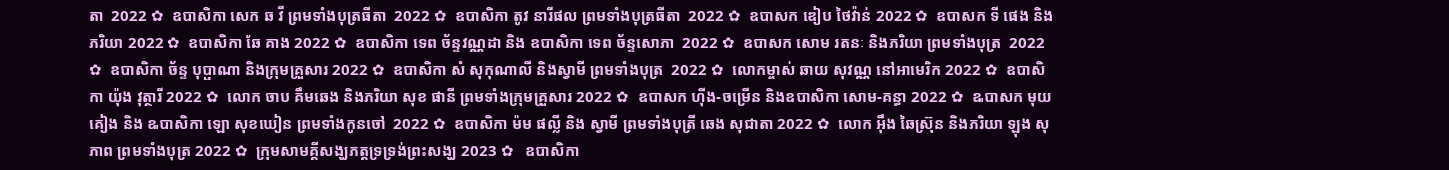តា  2022 ✿  ឧបាសិកា សេក ឆ វី ព្រមទាំងបុត្រធីតា  2022 ✿  ឧបាសិកា តូវ នារីផល ព្រមទាំងបុត្រធីតា  2022 ✿  ឧបាសក ឌៀប ថៃវ៉ាន់ 2022 ✿  ឧបាសក ទី ផេង និងភរិយា 2022 ✿  ឧបាសិកា ឆែ គាង 2022 ✿  ឧបាសិកា ទេព ច័ន្ទវណ្ណដា និង ឧបាសិកា ទេព ច័ន្ទសោភា  2022 ✿  ឧបាសក សោម រតនៈ និងភរិយា ព្រមទាំងបុត្រ  2022 ✿  ឧបាសិកា ច័ន្ទ បុប្ផាណា និងក្រុមគ្រួសារ 2022 ✿  ឧបាសិកា សំ សុកុណាលី និងស្វាមី ព្រមទាំងបុត្រ  2022 ✿  លោកម្ចាស់ ឆាយ សុវណ្ណ នៅអាមេរិក 2022 ✿  ឧបាសិកា យ៉ុង វុត្ថារី 2022 ✿  លោក ចាប គឹមឆេង និងភរិយា សុខ ផានី ព្រមទាំងក្រុមគ្រួសារ 2022 ✿  ឧបាសក ហ៊ីង-ចម្រើន និងឧបាសិកា សោម-គន្ធា 2022 ✿  ឩបាសក មុយ គៀង និង ឩបាសិកា ឡោ សុខឃៀន ព្រមទាំងកូនចៅ  2022 ✿  ឧបាសិកា ម៉ម ផល្លី និង ស្វាមី ព្រមទាំងបុត្រី ឆេង សុជាតា 2022 ✿  លោក អ៊ឹង ឆៃស្រ៊ុន និងភរិយា ឡុង សុភាព ព្រមទាំងបុត្រ 2022 ✿  ក្រុមសាមគ្គីសង្ឃភត្តទ្រទ្រង់ព្រះសង្ឃ 2023 ✿   ឧបាសិកា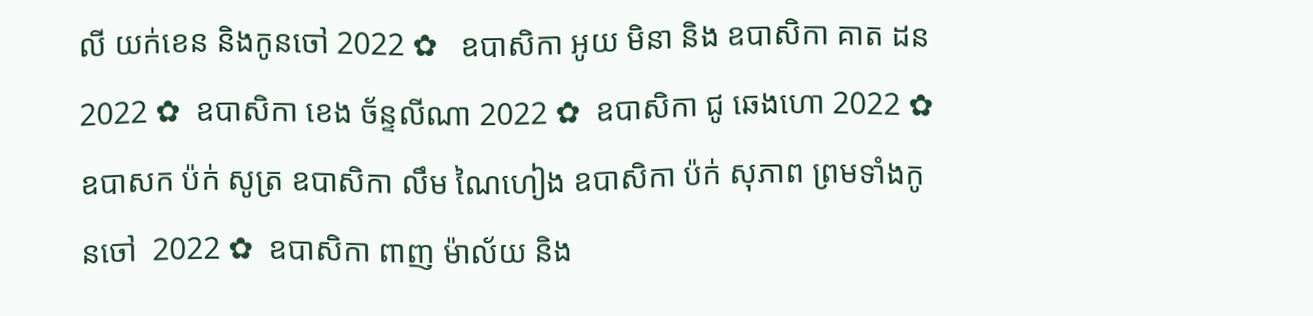លី យក់ខេន និងកូនចៅ 2022 ✿   ឧបាសិកា អូយ មិនា និង ឧបាសិកា គាត ដន 2022 ✿  ឧបាសិកា ខេង ច័ន្ទលីណា 2022 ✿  ឧបាសិកា ជូ ឆេងហោ 2022 ✿  ឧបាសក ប៉ក់ សូត្រ ឧបាសិកា លឹម ណៃហៀង ឧបាសិកា ប៉ក់ សុភាព ព្រមទាំងកូនចៅ  2022 ✿  ឧបាសិកា ពាញ ម៉ាល័យ និង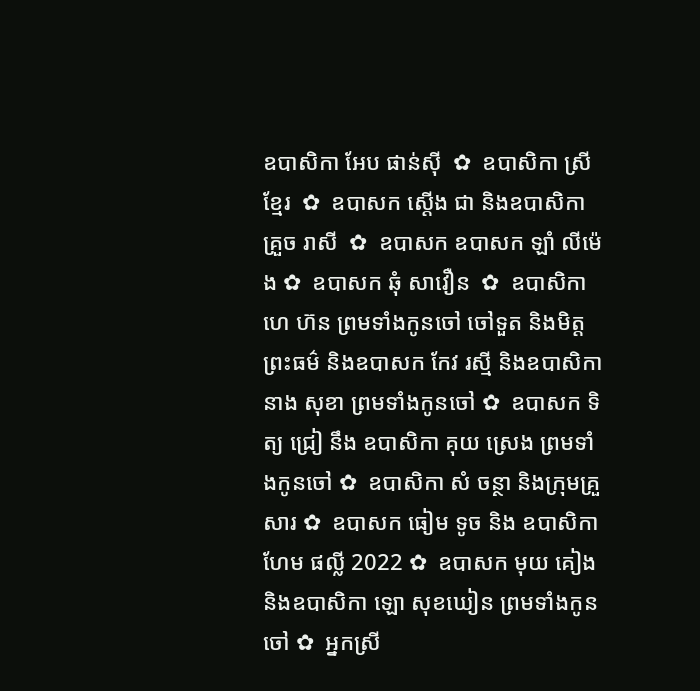ឧបាសិកា អែប ផាន់ស៊ី  ✿  ឧបាសិកា ស្រី ខ្មែរ  ✿  ឧបាសក ស្តើង ជា និងឧបាសិកា គ្រួច រាសី  ✿  ឧបាសក ឧបាសក ឡាំ លីម៉េង ✿  ឧបាសក ឆុំ សាវឿន  ✿  ឧបាសិកា ហេ ហ៊ន ព្រមទាំងកូនចៅ ចៅទួត និងមិត្តព្រះធម៌ និងឧបាសក កែវ រស្មី និងឧបាសិកា នាង សុខា ព្រមទាំងកូនចៅ ✿  ឧបាសក ទិត្យ ជ្រៀ នឹង ឧបាសិកា គុយ ស្រេង ព្រមទាំងកូនចៅ ✿  ឧបាសិកា សំ ចន្ថា និងក្រុមគ្រួសារ ✿  ឧបាសក ធៀម ទូច និង ឧបាសិកា ហែម ផល្លី 2022 ✿  ឧបាសក មុយ គៀង និងឧបាសិកា ឡោ សុខឃៀន ព្រមទាំងកូនចៅ ✿  អ្នកស្រី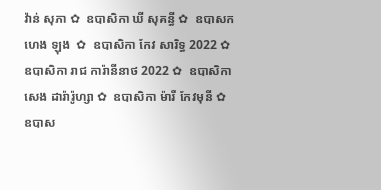វ៉ាន់ សុភា ✿  ឧបាសិកា ឃី សុគន្ធី ✿  ឧបាសក ហេង ឡុង  ✿  ឧបាសិកា កែវ សារិទ្ធ 2022 ✿  ឧបាសិកា រាជ ការ៉ានីនាថ 2022 ✿  ឧបាសិកា សេង ដារ៉ារ៉ូហ្សា ✿  ឧបាសិកា ម៉ារី កែវមុនី ✿  ឧបាស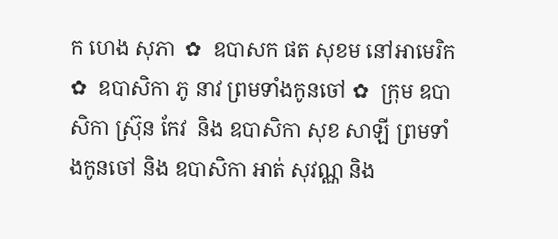ក ហេង សុភា  ✿  ឧបាសក ផត សុខម នៅអាមេរិក  ✿  ឧបាសិកា ភូ នាវ ព្រមទាំងកូនចៅ ✿  ក្រុម ឧបាសិកា ស្រ៊ុន កែវ  និង ឧបាសិកា សុខ សាឡី ព្រមទាំងកូនចៅ និង ឧបាសិកា អាត់ សុវណ្ណ និង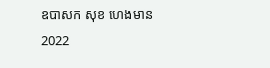ឧបាសក សុខ ហេងមាន 2022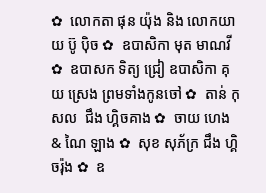✿  លោកតា ផុន យ៉ុង និង លោកយាយ ប៊ូ ប៉ិច ✿  ឧបាសិកា មុត មាណវី ✿  ឧបាសក ទិត្យ ជ្រៀ ឧបាសិកា គុយ ស្រេង ព្រមទាំងកូនចៅ ✿  តាន់ កុសល  ជឹង ហ្គិចគាង ✿  ចាយ ហេង & ណៃ ឡាង ✿  សុខ សុភ័ក្រ ជឹង ហ្គិចរ៉ុង ✿  ឧ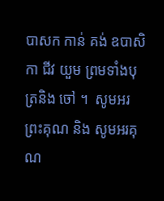បាសក កាន់ គង់ ឧបាសិកា ជីវ យួម ព្រមទាំងបុត្រនិង ចៅ ។  សូមអរព្រះគុណ និង សូមអរគុណ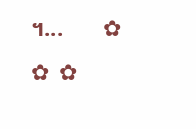។...       ✿  ✿  ✿